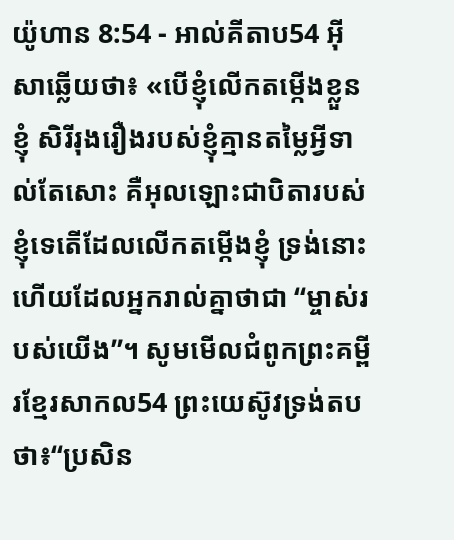យ៉ូហាន 8:54 - អាល់គីតាប54 អ៊ីសាឆ្លើយថា៖ «បើខ្ញុំលើកតម្កើងខ្លួនខ្ញុំ សិរីរុងរឿងរបស់ខ្ញុំគ្មានតម្លៃអ្វីទាល់តែសោះ គឺអុលឡោះជាបិតារបស់ខ្ញុំទេតើដែលលើកតម្កើងខ្ញុំ ទ្រង់នោះហើយដែលអ្នករាល់គ្នាថាជា “ម្ចាស់របស់យើង”។ សូមមើលជំពូកព្រះគម្ពីរខ្មែរសាកល54 ព្រះយេស៊ូវទ្រង់តបថា៖“ប្រសិន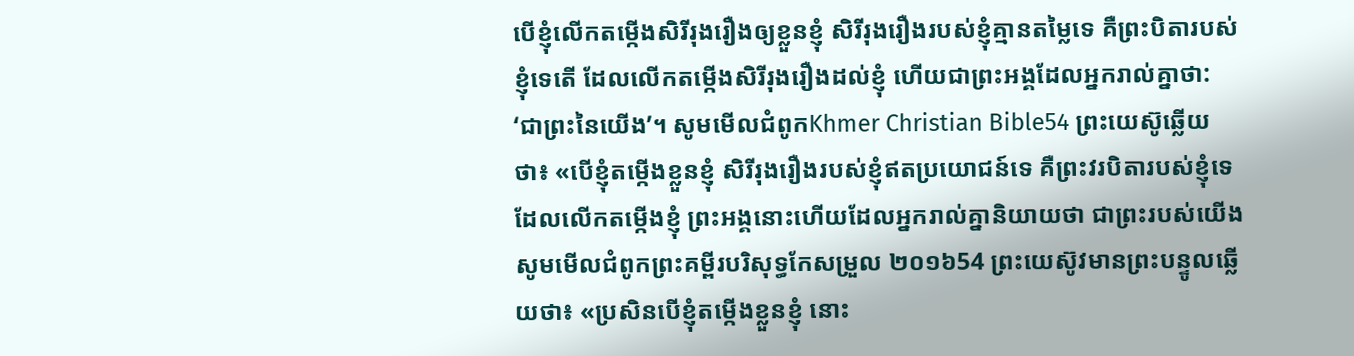បើខ្ញុំលើកតម្កើងសិរីរុងរឿងឲ្យខ្លួនខ្ញុំ សិរីរុងរឿងរបស់ខ្ញុំគ្មានតម្លៃទេ គឺព្រះបិតារបស់ខ្ញុំទេតើ ដែលលើកតម្កើងសិរីរុងរឿងដល់ខ្ញុំ ហើយជាព្រះអង្គដែលអ្នករាល់គ្នាថា: ‘ជាព្រះនៃយើង’។ សូមមើលជំពូកKhmer Christian Bible54 ព្រះយេស៊ូឆ្លើយថា៖ «បើខ្ញុំតម្កើងខ្លួនខ្ញុំ សិរីរុងរឿងរបស់ខ្ញុំឥតប្រយោជន៍ទេ គឺព្រះវរបិតារបស់ខ្ញុំទេដែលលើកតម្កើងខ្ញុំ ព្រះអង្គនោះហើយដែលអ្នករាល់គ្នានិយាយថា ជាព្រះរបស់យើង សូមមើលជំពូកព្រះគម្ពីរបរិសុទ្ធកែសម្រួល ២០១៦54 ព្រះយេស៊ូវមានព្រះបន្ទូលឆ្លើយថា៖ «ប្រសិនបើខ្ញុំតម្កើងខ្លួនខ្ញុំ នោះ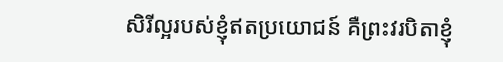សិរីល្អរបស់ខ្ញុំឥតប្រយោជន៍ គឺព្រះវរបិតាខ្ញុំ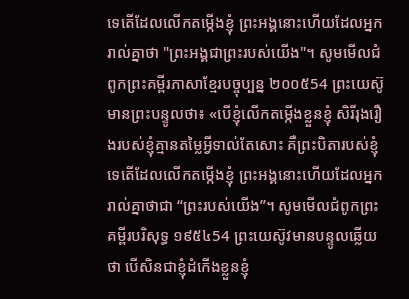ទេតើដែលលើកតម្កើងខ្ញុំ ព្រះអង្គនោះហើយដែលអ្នករាល់គ្នាថា "ព្រះអង្គជាព្រះរបស់យើង"។ សូមមើលជំពូកព្រះគម្ពីរភាសាខ្មែរបច្ចុប្បន្ន ២០០៥54 ព្រះយេស៊ូមានព្រះបន្ទូលថា៖ «បើខ្ញុំលើកតម្កើងខ្លួនខ្ញុំ សិរីរុងរឿងរបស់ខ្ញុំគ្មានតម្លៃអ្វីទាល់តែសោះ គឺព្រះបិតារបស់ខ្ញុំទេតើដែលលើកតម្កើងខ្ញុំ ព្រះអង្គនោះហើយដែលអ្នករាល់គ្នាថាជា “ព្រះរបស់យើង”។ សូមមើលជំពូកព្រះគម្ពីរបរិសុទ្ធ ១៩៥៤54 ព្រះយេស៊ូវមានបន្ទូលឆ្លើយថា បើសិនជាខ្ញុំដំកើងខ្លួនខ្ញុំ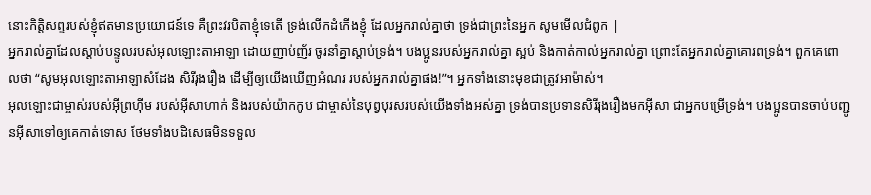នោះកិត្តិសព្ទរបស់ខ្ញុំឥតមានប្រយោជន៍ទេ គឺព្រះវរបិតាខ្ញុំទេតើ ទ្រង់លើកដំកើងខ្ញុំ ដែលអ្នករាល់គ្នាថា ទ្រង់ជាព្រះនៃអ្នក សូមមើលជំពូក |
អ្នករាល់គ្នាដែលស្ដាប់បន្ទូលរបស់អុលឡោះតាអាឡា ដោយញាប់ញ័រ ចូរនាំគ្នាស្ដាប់ទ្រង់។ បងប្អូនរបស់អ្នករាល់គ្នា ស្អប់ និងកាត់កាល់អ្នករាល់គ្នា ព្រោះតែអ្នករាល់គ្នាគោរពទ្រង់។ ពួកគេពោលថា “សូមអុលឡោះតាអាឡាសំដែង សិរីរុងរឿង ដើម្បីឲ្យយើងឃើញអំណរ របស់អ្នករាល់គ្នាផង!”។ អ្នកទាំងនោះមុខជាត្រូវអាម៉ាស់។
អុលឡោះជាម្ចាស់របស់អ៊ីព្រហ៊ីម របស់អ៊ីសាហាក់ និងរបស់យ៉ាកកូប ជាម្ចាស់នៃបុព្វបុរសរបស់យើងទាំងអស់គ្នា ទ្រង់បានប្រទានសិរីរុងរឿងមកអ៊ីសា ជាអ្នកបម្រើទ្រង់។ បងប្អូនបានចាប់បញ្ជូនអ៊ីសាទៅឲ្យគេកាត់ទោស ថែមទាំងបដិសេធមិនទទួល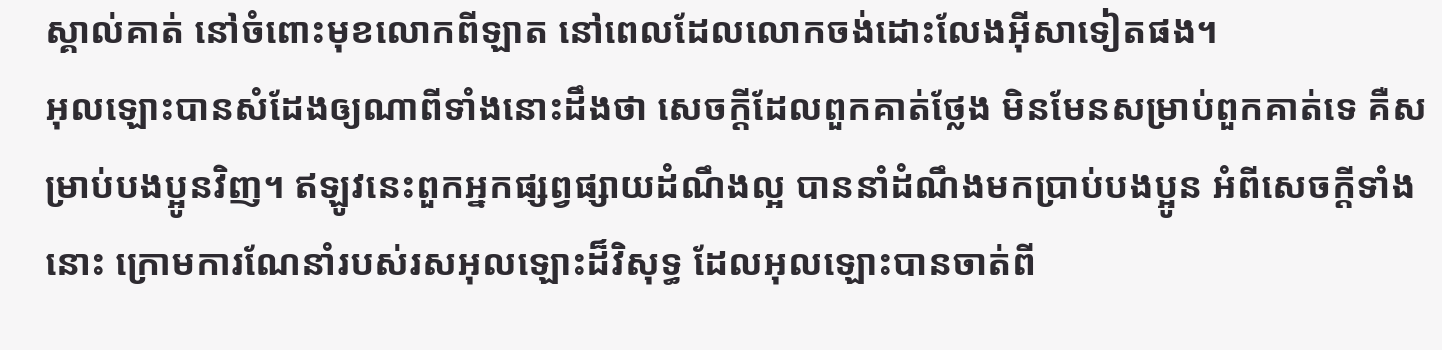ស្គាល់គាត់ នៅចំពោះមុខលោកពីឡាត នៅពេលដែលលោកចង់ដោះលែងអ៊ីសាទៀតផង។
អុលឡោះបានសំដែងឲ្យណាពីទាំងនោះដឹងថា សេចក្ដីដែលពួកគាត់ថ្លែង មិនមែនសម្រាប់ពួកគាត់ទេ គឺសម្រាប់បងប្អូនវិញ។ ឥឡូវនេះពួកអ្នកផ្សព្វផ្សាយដំណឹងល្អ បាននាំដំណឹងមកប្រាប់បងប្អូន អំពីសេចក្ដីទាំងនោះ ក្រោមការណែនាំរបស់រសអុលឡោះដ៏វិសុទ្ធ ដែលអុលឡោះបានចាត់ពី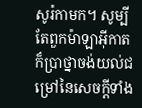សូរ៉កាមក។ សូម្បីតែពួកម៉ាឡាអ៊ីកាត ក៏ប្រាថ្នាចង់យល់ជម្រៅនៃសេចក្ដីទាំង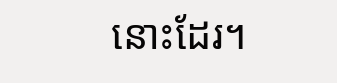នោះដែរ។